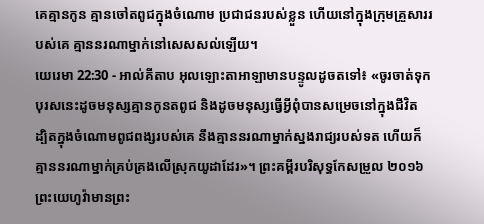គេគ្មានកូន គ្មានចៅតពូជក្នុងចំណោម ប្រជាជនរបស់ខ្លួន ហើយនៅក្នុងក្រុមគ្រួសាររបស់គេ គ្មាននរណាម្នាក់នៅសេសសល់ឡើយ។
យេរេមា 22:30 - អាល់គីតាប អុលឡោះតាអាឡាមានបន្ទូលដូចតទៅ៖ «ចូរចាត់ទុកបុរសនេះដូចមនុស្សគ្មានកូនតពូជ និងដូចមនុស្សធ្វើអ្វីពុំបានសម្រេចនៅក្នុងជីវិត ដ្បិតក្នុងចំណោមពូជពង្សរបស់គេ នឹងគ្មាននរណាម្នាក់ស្នងរាជ្យរបស់ទត ហើយក៏គ្មាននរណាម្នាក់គ្រប់គ្រងលើស្រុកយូដាដែរ»។ ព្រះគម្ពីរបរិសុទ្ធកែសម្រួល ២០១៦ ព្រះយេហូវ៉ាមានព្រះ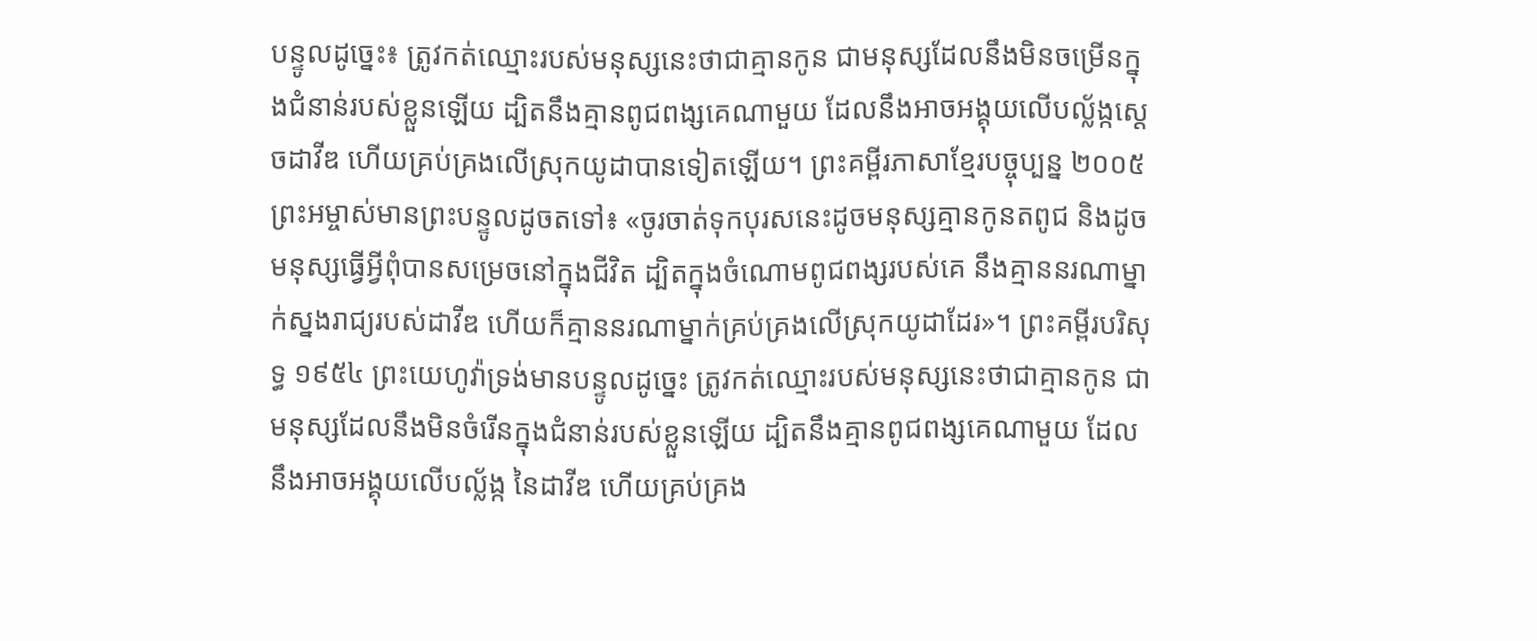បន្ទូលដូច្នេះ៖ ត្រូវកត់ឈ្មោះរបស់មនុស្សនេះថាជាគ្មានកូន ជាមនុស្សដែលនឹងមិនចម្រើនក្នុងជំនាន់របស់ខ្លួនឡើយ ដ្បិតនឹងគ្មានពូជពង្សគេណាមួយ ដែលនឹងអាចអង្គុយលើបល្ល័ង្កស្ដេចដាវីឌ ហើយគ្រប់គ្រងលើស្រុកយូដាបានទៀតឡើយ។ ព្រះគម្ពីរភាសាខ្មែរបច្ចុប្បន្ន ២០០៥ ព្រះអម្ចាស់មានព្រះបន្ទូលដូចតទៅ៖ «ចូរចាត់ទុកបុរសនេះដូចមនុស្សគ្មានកូនតពូជ និងដូចមនុស្សធ្វើអ្វីពុំបានសម្រេចនៅក្នុងជីវិត ដ្បិតក្នុងចំណោមពូជពង្សរបស់គេ នឹងគ្មាននរណាម្នាក់ស្នងរាជ្យរបស់ដាវីឌ ហើយក៏គ្មាននរណាម្នាក់គ្រប់គ្រងលើស្រុកយូដាដែរ»។ ព្រះគម្ពីរបរិសុទ្ធ ១៩៥៤ ព្រះយេហូវ៉ាទ្រង់មានបន្ទូលដូច្នេះ ត្រូវកត់ឈ្មោះរបស់មនុស្សនេះថាជាគ្មានកូន ជាមនុស្សដែលនឹងមិនចំរើនក្នុងជំនាន់របស់ខ្លួនឡើយ ដ្បិតនឹងគ្មានពូជពង្សគេណាមួយ ដែលនឹងអាចអង្គុយលើបល្ល័ង្ក នៃដាវីឌ ហើយគ្រប់គ្រង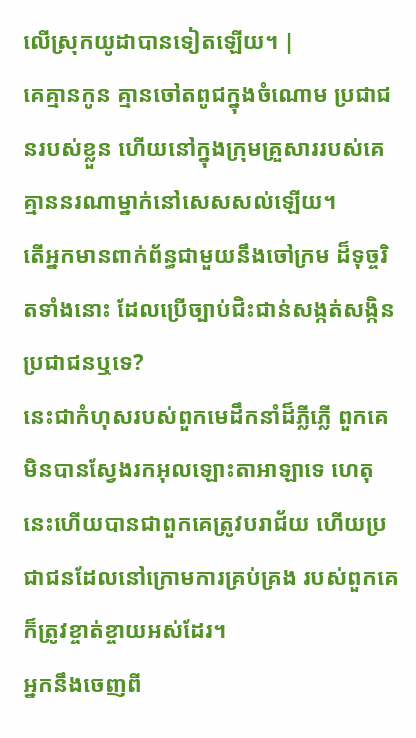លើស្រុកយូដាបានទៀតឡើយ។ |
គេគ្មានកូន គ្មានចៅតពូជក្នុងចំណោម ប្រជាជនរបស់ខ្លួន ហើយនៅក្នុងក្រុមគ្រួសាររបស់គេ គ្មាននរណាម្នាក់នៅសេសសល់ឡើយ។
តើអ្នកមានពាក់ព័ន្ធជាមួយនឹងចៅក្រម ដ៏ទុច្ចរិតទាំងនោះ ដែលប្រើច្បាប់ជិះជាន់សង្កត់សង្កិនប្រជាជនឬទេ?
នេះជាកំហុសរបស់ពួកមេដឹកនាំដ៏ភ្លីភ្លើ ពួកគេមិនបានស្វែងរកអុលឡោះតាអាឡាទេ ហេតុនេះហើយបានជាពួកគេត្រូវបរាជ័យ ហើយប្រជាជនដែលនៅក្រោមការគ្រប់គ្រង របស់ពួកគេក៏ត្រូវខ្ចាត់ខ្ចាយអស់ដែរ។
អ្នកនឹងចេញពី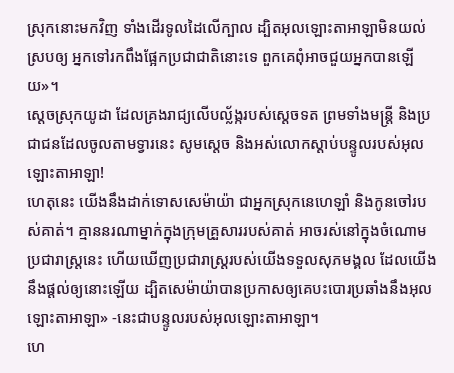ស្រុកនោះមកវិញ ទាំងដើរទូលដៃលើក្បាល ដ្បិតអុលឡោះតាអាឡាមិនយល់ស្របឲ្យ អ្នកទៅរកពឹងផ្អែកប្រជាជាតិនោះទេ ពួកគេពុំអាចជួយអ្នកបានឡើយ»។
ស្តេចស្រុកយូដា ដែលគ្រងរាជ្យលើបល្ល័ង្ករបស់ស្តេចទត ព្រមទាំងមន្ត្រី និងប្រជាជនដែលចូលតាមទ្វារនេះ សូមស្តេច និងអស់លោកស្ដាប់បន្ទូលរបស់អុលឡោះតាអាឡា!
ហេតុនេះ យើងនឹងដាក់ទោសសេម៉ាយ៉ា ជាអ្នកស្រុកនេហេឡាំ និងកូនចៅរបស់គាត់។ គ្មាននរណាម្នាក់ក្នុងក្រុមគ្រួសាររបស់គាត់ អាចរស់នៅក្នុងចំណោមប្រជារាស្ត្រនេះ ហើយឃើញប្រជារាស្ត្ររបស់យើងទទួលសុភមង្គល ដែលយើងនឹងផ្ដល់ឲ្យនោះឡើយ ដ្បិតសេម៉ាយ៉ាបានប្រកាសឲ្យគេបះបោរប្រឆាំងនឹងអុលឡោះតាអាឡា» -នេះជាបន្ទូលរបស់អុលឡោះតាអាឡា។
ហេ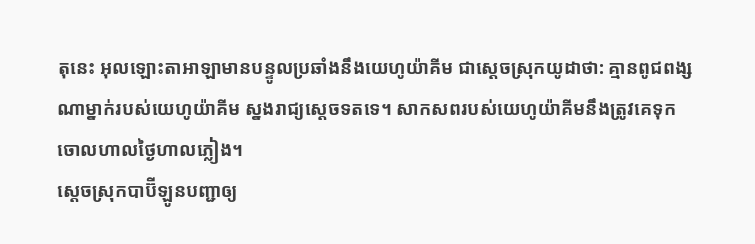តុនេះ អុលឡោះតាអាឡាមានបន្ទូលប្រឆាំងនឹងយេហូយ៉ាគីម ជាស្ដេចស្រុកយូដាថា: គ្មានពូជពង្សណាម្នាក់របស់យេហូយ៉ាគីម ស្នងរាជ្យស្ដេចទតទេ។ សាកសពរបស់យេហូយ៉ាគីមនឹងត្រូវគេទុកចោលហាលថ្ងៃហាលភ្លៀង។
ស្ដេចស្រុកបាប៊ីឡូនបញ្ជាឲ្យ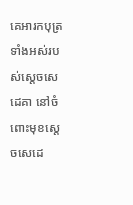គេអារកបុត្រទាំងអស់របស់ស្តេចសេដេគា នៅចំពោះមុខស្តេចសេដេ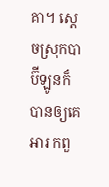គា។ ស្ដេចស្រុកបាប៊ីឡូនក៏បានឲ្យគេអារ កពួ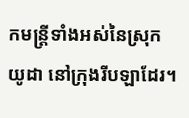កមន្ត្រីទាំងអស់នៃស្រុកយូដា នៅក្រុងរីបឡាដែរ។